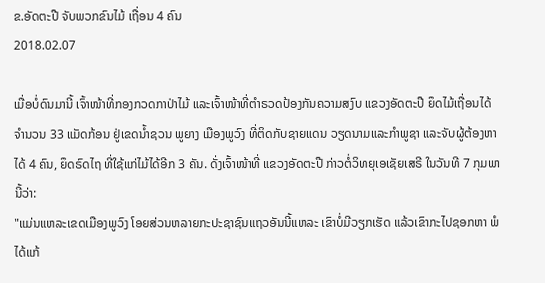ຂ.ອັດຕະປື ຈັບພວກຂົນໄມ້ ເຖື່ອນ 4 ຄົນ
2018.02.07

ເມື່ອບໍ່ດົນມານີ້ ເຈົ້າໜ້າທີ່ກອງກວດກາປ່າໄມ້ ແລະເຈົ້າໜ້າທີ່ຕໍາຣວດປ້ອງກັນຄວາມສງົບ ແຂວງອັດຕະປື ຍຶດໄມ້ເຖື່ອນໄດ້ ຈໍານວນ 33 ແມັດກ້ອນ ຢູ່ເຂດນໍ້າຊວນ ພູຍາງ ເມືອງພູວົງ ທີ່ຕິດກັບຊາຍແດນ ວຽດນາມແລະກໍາພູຊາ ແລະຈັບຜູ້ຕ້ອງຫາ ໄດ້ 4 ຄົນ, ຍຶດຣົດໄຖ ທີ່ໃຊ້ແກ່ໄມ້ໄດ້ອີກ 3 ຄັນ. ດັ່ງເຈົ້າໜ້າທີ່ ແຂວງອັດຕະປື ກ່າວຕໍ່ວິທຍຸເອເຊັຍເສຣີ ໃນວັນທີ 7 ກຸມພາ ນີ້ວ່າ:
"ແມ່ນແຫລະເຂດເມືອງພູວົງ ໂອຍສ່ວນຫລາຍກະປະຊາຊົນແຖວອັນນີ້ແຫລະ ເຂົາບໍ່ມີວຽກເຮັດ ແລ້ວເຂົາກະໄປຊອກຫາ ພໍໄດ້ແກ້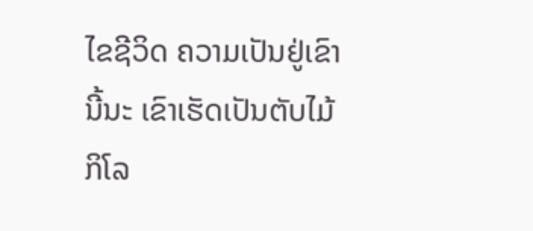ໄຂຊີວິດ ຄວາມເປັນຢູ່ເຂົານີ້ນະ ເຂົາເຮັດເປັນຕັບໄມ້ກິໂລ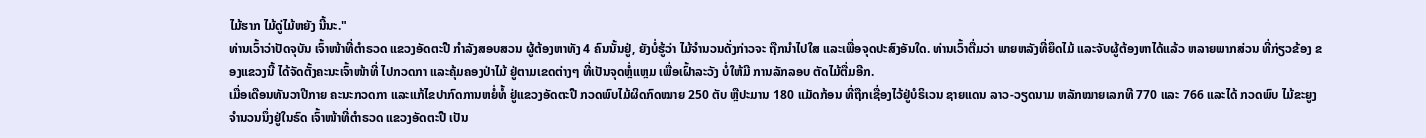ໄມ້ຮາກ ໄມ້ດູ່ໄມ້ຫຍັງ ນີ້ນະ."
ທ່ານເວົ້າວ່າປັດຈຸບັນ ເຈົ້າໜ້າທີ່ຕໍາຣວດ ແຂວງອັດຕະປື ກໍາລັງສອບສວນ ຜູ້ຕ້ອງຫາທັງ 4 ຄົນນັ້ນຢູ່, ຍັງບໍ່ຮູ້ວ່າ ໄມ້ຈໍານວນດັ່ງກ່າວຈະ ຖືກນໍາໄປໃສ ແລະເພື່ອຈຸດປະສົງອັນໃດ. ທ່ານເວົ້າຕື່ມວ່າ ພາຍຫລັງທີ່ຍຶດໄມ້ ແລະຈັບຜູ້ຕ້ອງຫາໄດ້ແລ້ວ ຫລາຍພາກສ່ວນ ທີ່ກ່ຽວຂ້ອງ ຂອງແຂວງນີ້ ໄດ້ຈັດຕັ້ງຄະນະເຈົ້າໜ້າທີ່ ໄປກວດກາ ແລະຄຸ້ມຄອງປ່າໄມ້ ຢູ່ຕາມເຂດຕ່າງໆ ທີ່ເປັນຈຸດຫຼໍ່ແຫຼມ ເພື່ອເຝົ້າລະວັງ ບໍ່ໃຫ້ມີ ການລັກລອບ ຕັດໄມ້ຕື່ມອີກ.
ເມື່ອເດືອນທັນວາປີກາຍ ຄະນະກວດກາ ແລະແກ້ໄຂປາກົດການຫຍໍ່ທໍ້ ຢູ່ແຂວງອັດຕະປື ກວດພົບໄມ້ຜິດກົດໝາຍ 250 ຕັບ ຫຼືປະມານ 180 ແມັດກ້ອນ ທີ່ຖືກເຊື່ອງໄວ້ຢູ່ບໍຣິເວນ ຊາຍແດນ ລາວ-ວຽດນາມ ຫລັກໝາຍເລກທີ 770 ແລະ 766 ແລະໄດ້ ກວດພົບ ໄມ້ຂະຍູງ ຈໍານວນນຶ່ງຢູ່ໃນຣົດ ເຈົ້າໜ້າທີ່ຕໍາຣວດ ແຂວງອັດຕະປື ເປັນ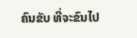ຄົນຂັບ ທີ່ຈະຂົນໄປ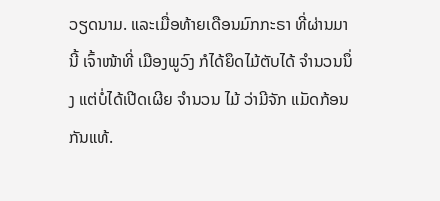ວຽດນາມ. ແລະເມື່ອທ້າຍເດືອນມົກກະຣາ ທີ່ຜ່ານມານີ້ ເຈົ້າໜ້າທີ່ ເມືອງພູວົງ ກໍໄດ້ຍຶດໄມ້ຕັບໄດ້ ຈໍານວນນຶ່ງ ແຕ່ບໍ່ໄດ້ເປີດເຜີຍ ຈໍານວນ ໄມ້ ວ່າມີຈັກ ແມັດກ້ອນກັນແທ້.